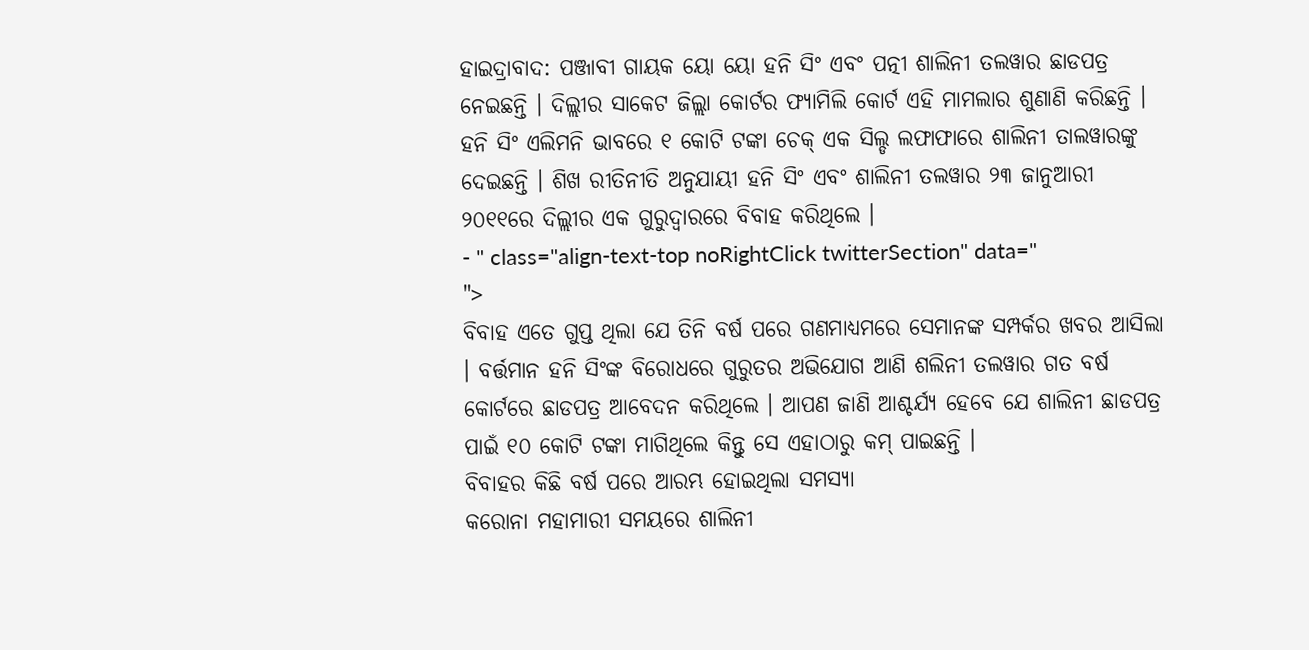ହାଇଦ୍ରାବାଦ: ପଞ୍ଜାବୀ ଗାୟକ ୟୋ ୟୋ ହନି ସିଂ ଏବଂ ପତ୍ନୀ ଶାଲିନୀ ତଲୱାର ଛାଡପତ୍ର ନେଇଛନ୍ତି । ଦିଲ୍ଲୀର ସାକେଟ ଜିଲ୍ଲା କୋର୍ଟର ଫ୍ୟାମିଲି କୋର୍ଟ ଏହି ମାମଲାର ଶୁଣାଣି କରିଛନ୍ତି । ହନି ସିଂ ଏଲିମନି ଭାବରେ ୧ କୋଟି ଟଙ୍କା ଚେକ୍ ଏକ ସିଲ୍ଡ ଲଫାଫାରେ ଶାଲିନୀ ତାଲୱାରଙ୍କୁ ଦେଇଛନ୍ତି । ଶିଖ ରୀତିନୀତି ଅନୁଯାୟୀ ହନି ସିଂ ଏବଂ ଶାଲିନୀ ତଲୱାର ୨୩ ଜାନୁଆରୀ ୨୦୧୧ରେ ଦିଲ୍ଲୀର ଏକ ଗୁରୁଦ୍ୱାରରେ ବିବାହ କରିଥିଲେ ।
- " class="align-text-top noRightClick twitterSection" data="
">
ବିବାହ ଏତେ ଗୁପ୍ତ ଥିଲା ଯେ ତିନି ବର୍ଷ ପରେ ଗଣମାଧ୍ୟମରେ ସେମାନଙ୍କ ସମ୍ପର୍କର ଖବର ଆସିଲା । ବର୍ତ୍ତମାନ ହନି ସିଂଙ୍କ ବିରୋଧରେ ଗୁରୁତର ଅଭିଯୋଗ ଆଣି ଶଲିନୀ ତଲୱାର ଗତ ବର୍ଷ କୋର୍ଟରେ ଛାଡପତ୍ର ଆବେଦନ କରିଥିଲେ । ଆପଣ ଜାଣି ଆଶ୍ଚର୍ଯ୍ୟ ହେବେ ଯେ ଶାଲିନୀ ଛାଡପତ୍ର ପାଇଁ ୧୦ କୋଟି ଟଙ୍କା ମାଗିଥିଲେ କିନ୍ତୁ ସେ ଏହାଠାରୁ କମ୍ ପାଇଛନ୍ତି ।
ବିବାହର କିଛି ବର୍ଷ ପରେ ଆରମ୍ଭ ହୋଇଥିଲା ସମସ୍ୟା
କରୋନା ମହାମାରୀ ସମୟରେ ଶାଲିନୀ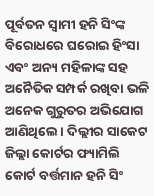ପୂର୍ବତନ ସ୍ୱାମୀ ହନି ସିଂଙ୍କ ବିରୋଧରେ ଘରୋଇ ହିଂସା ଏବଂ ଅନ୍ୟ ମହିଳାଙ୍କ ସହ ଅନୈତିକ ସମ୍ପର୍କ ରଖିବା ଭଳି ଅନେକ ଗୁରୁତର ଅଭିଯୋଗ ଆଣିଥିଲେ । ଦିଲ୍ଲୀର ସାକେଟ ଜିଲ୍ଲା କୋର୍ଟର ଫ୍ୟାମିଲି କୋର୍ଟ ବର୍ତ୍ତମାନ ହନି ସିଂ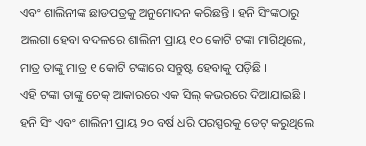ଏବଂ ଶାଲିନୀଙ୍କ ଛାଡପତ୍ରକୁ ଅନୁମୋଦନ କରିଛନ୍ତି । ହନି ସିଂଙ୍କଠାରୁ ଅଲଗା ହେବା ବଦଳରେ ଶାଲିନୀ ପ୍ରାୟ ୧୦ କୋଟି ଟଙ୍କା ମାଗିଥିଲେ, ମାତ୍ର ତାଙ୍କୁ ମାତ୍ର ୧ କୋଟି ଟଙ୍କାରେ ସନ୍ତୁଷ୍ଟ ହେବାକୁ ପଡ଼ିଛି ।
ଏହି ଟଙ୍କା ତାଙ୍କୁ ଚେକ୍ ଆକାରରେ ଏକ ସିଲ୍ କଭରରେ ଦିଆଯାଇଛି । ହନି ସିଂ ଏବଂ ଶାଲିନୀ ପ୍ରାୟ ୨୦ ବର୍ଷ ଧରି ପରସ୍ପରକୁ ଡେଟ୍ କରୁଥିଲେ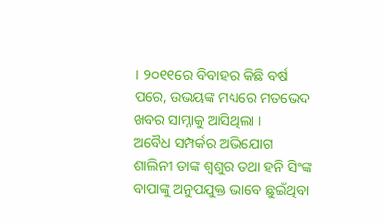। ୨୦୧୧ରେ ବିବାହର କିଛି ବର୍ଷ ପରେ, ଉଭୟଙ୍କ ମଧ୍ୟରେ ମତଭେଦ ଖବର ସାମ୍ନାକୁ ଆସିଥିଲା ।
ଅବୈଧ ସମ୍ପର୍କର ଅଭିଯୋଗ
ଶାଲିନୀ ତାଙ୍କ ଶ୍ୱଶୁର ତଥା ହନି ସିଂଙ୍କ ବାପାଙ୍କୁ ଅନୁପଯୁକ୍ତ ଭାବେ ଛୁଇଁଥିବା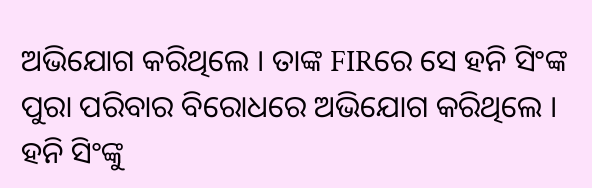ଅଭିଯୋଗ କରିଥିଲେ । ତାଙ୍କ FIRରେ ସେ ହନି ସିଂଙ୍କ ପୁରା ପରିବାର ବିରୋଧରେ ଅଭିଯୋଗ କରିଥିଲେ । ହନି ସିଂଙ୍କୁ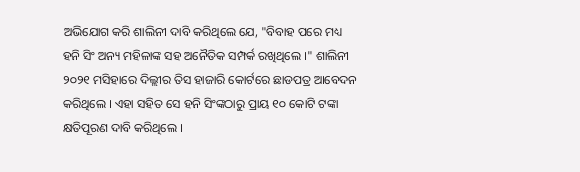ଅଭିଯୋଗ କରି ଶାଲିନୀ ଦାବି କରିଥିଲେ ଯେ, "ବିବାହ ପରେ ମଧ୍ୟ ହନି ସିଂ ଅନ୍ୟ ମହିଳାଙ୍କ ସହ ଅନୈତିକ ସମ୍ପର୍କ ରଖିଥିଲେ ।" ଶାଲିନୀ ୨୦୨୧ ମସିହାରେ ଦିଲ୍ଲୀର ତିସ ହାଜାରି କୋର୍ଟରେ ଛାଡପତ୍ର ଆବେଦନ କରିଥିଲେ । ଏହା ସହିତ ସେ ହନି ସିଂଙ୍କଠାରୁ ପ୍ରାୟ ୧୦ କୋଟି ଟଙ୍କା କ୍ଷତିପୂରଣ ଦାବି କରିଥିଲେ ।